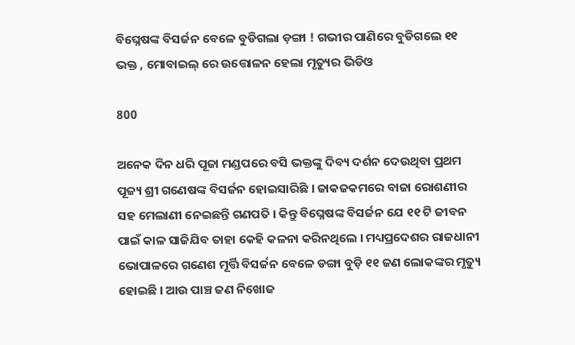ବିଘ୍ନେଷଙ୍କ ବିସର୍ଜନ ବେଳେ ବୁଡିଗଲା ଡ଼ଙ୍ଗା ! ଗଭୀର ପାଣିରେ ବୁଡିଗଲେ ୧୧ ଭକ୍ତ , ମୋବାଇଲ୍ ରେ ଉତ୍ତୋଳନ ହେଲା ମୃତ୍ୟୁର ଭିଡିଓ

800

ଅନେକ ଦିନ ଧରି ପୂଜା ମଣ୍ଡପରେ ବସି ଭକ୍ତଙ୍କୁ ଦିବ୍ୟ ଦର୍ଶନ ଦେଉଥିବା ପ୍ରଥମ ପୂଜ୍ୟ ଶ୍ରୀ ଗଣେଷଙ୍କ ବିସର୍ଜନ ହୋଇସାରିଛି । ଜାକଜକମରେ ବାଜା ରୋଶଣୀର ସହ ମେଲାଣୀ ନେଇଛନ୍ତି ଗଣପତି । କିନ୍ତୁ ବିଘ୍ନେଷଙ୍କ ବିସର୍ଜନ ଯେ ୧୧ ଟି ଜୀବନ ପାଇଁ କାଳ ସାଜିଯିବ ତାହା କେହି କଳନା କରିନଥିଲେ । ମଧ୍ୟପ୍ରଦେଶର ରାଜଧାନୀ ଭୋପାଳରେ ଗଣେଶ ମୂର୍ତ୍ତି ବିସର୍ଜନ ବେଳେ ଡଙ୍ଗା ବୁଡ଼ି ୧୧ ଜଣ ଲୋକଙ୍କର ମୃତ୍ୟୁ ହୋଇଛି । ଆଉ ପାଞ୍ଚ ଜଣ ନିଖୋଜ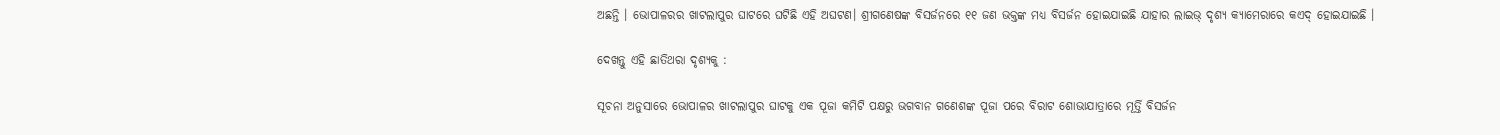ଅଛନ୍ତି । ଭୋପାଳରର ଖାଟଲାପୁର ଘାଟରେ ଘଟିଛି ଏହି ଅଘଟଣ। ଶ୍ରୀଗଣେଷଙ୍କ ବିସର୍ଜନରେ ୧୧ ଜଣ ଭକ୍ତଙ୍କ ମଧ୍ୟ ବିସର୍ଜନ ହୋଇଯାଇଛି ଯାହାର ଲାଇଭ୍ ଦୃଶ୍ୟ କ୍ୟାମେରାରେ କଏଦ୍ ହୋଇଯାଇଛି ।

ଦେଖନ୍ତୁ ଏହି ଛାତିଥରା ଦୃଶ୍ୟକୁ :

ସୂଚନା ଅନୁସାରେ ଭୋପାଳର ଖାଟଲାପୁର ଘାଟକୁ ଏକ ପୂଜା କମିଟି ପକ୍ଷରୁ ଭଗବାନ ଗଣେଶଙ୍କ ପୂଜା ପରେ ବିରାଟ ଶୋଭାଯାତ୍ରାରେ ମୂର୍ତ୍ତି ବିସର୍ଜନ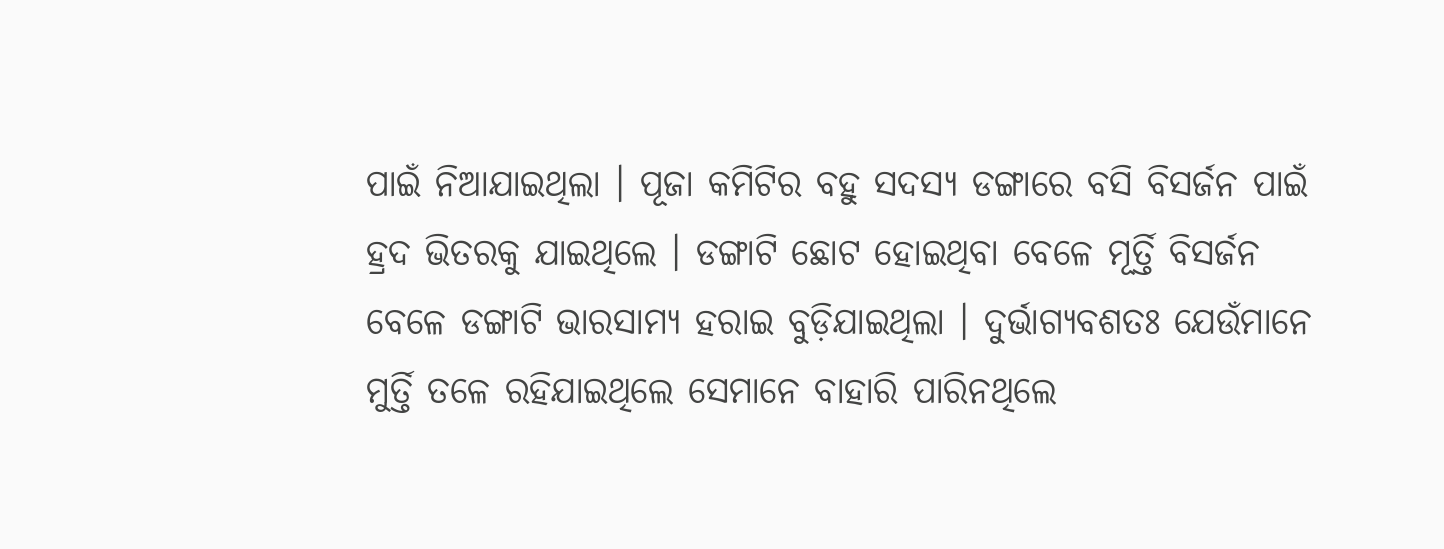ପାଇଁ ନିଆଯାଇଥିଲା । ପୂଜା କମିଟିର ବହୁ ସଦସ୍ୟ ଡଙ୍ଗାରେ ବସି ବିସର୍ଜନ ପାଇଁ ହ୍ରଦ ଭିତରକୁ ଯାଇଥିଲେ । ଡଙ୍ଗାଟି ଛୋଟ ହୋଇଥିବା ବେଳେ ମୂର୍ତ୍ତି ବିସର୍ଜନ ବେଳେ ଡଙ୍ଗାଟି ଭାରସାମ୍ୟ ହରାଇ ବୁଡ଼ିଯାଇଥିଲା । ଦୁର୍ଭାଗ୍ୟବଶତଃ ଯେଉଁମାନେ ମୁର୍ତ୍ତି ତଳେ ରହିଯାଇଥିଲେ ସେମାନେ ବାହାରି ପାରିନଥିଲେ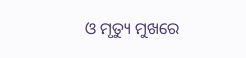ଓ ମୃତ୍ୟୁ ମୁଖରେ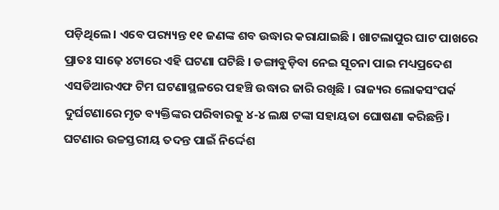ପଡ଼ିଥିଲେ । ଏବେ ପର‌୍ୟ୍ୟନ୍ତ ୧୧ ଜଣଙ୍କ ଶବ ଉଦ୍ଧାର କରାଯାଇଛି । ଖାଟଲାପୁର ଘାଟ ପାଖରେ ପ୍ରାତଃ ସାଢ଼େ ୪ଟାରେ ଏହି ଘଟଣା ଘଟିଛି । ଡଙ୍ଗାବୁଡ଼ିବା ନେଇ ସୂଚନା ପାଇ ମଧ୍ୟପ୍ରଦେଶ ଏସଡିଆରଏଫ ଟିମ ଘଟଣାସ୍ଥଳରେ ପହଞ୍ଚି ଉଦ୍ଧାର ଜାରି ରଖିଛି । ରାଜ୍ୟର ଲୋକସଂପର୍କ ଦୁର୍ଘଟଣାରେ ମୃତ ବ୍ୟକ୍ତିଙ୍କର ପରିବାରକୁ ୪-୪ ଲକ୍ଷ ଟଙ୍କା ସହାୟତା ଘୋଷଣା କରିଛନ୍ତି । ଘଟଣାର ଉଚ୍ଚସ୍ତରୀୟ ତଦନ୍ତ ପାଇଁ ନିର୍ଦ୍ଦେଶ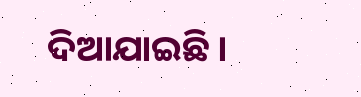ଦିଆଯାଇଛି ।